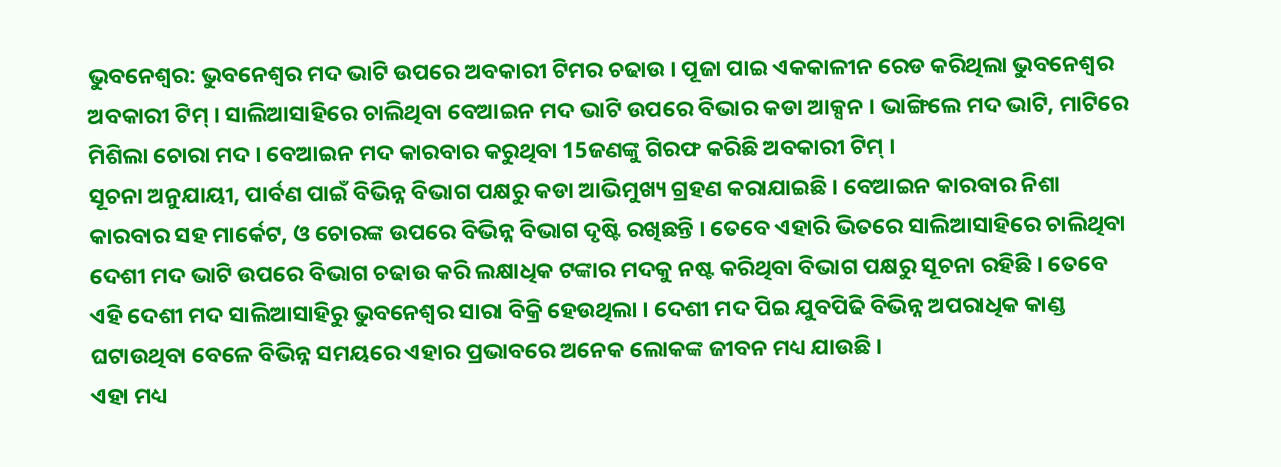ଭୁବନେଶ୍ବର: ଭୁବନେଶ୍ୱର ମଦ ଭାଟି ଉପରେ ଅବକାରୀ ଟିମର ଚଢାଉ । ପୂଜା ପାଇ ଏକକାଳୀନ ରେଡ କରିଥିଲା ଭୁବନେଶ୍ୱର ଅବକାରୀ ଟିମ୍ । ସାଲିଆସାହିରେ ଚାଲିଥିବା ବେଆଇନ ମଦ ଭାଟି ଉପରେ ବିଭାର କଡା ଆକ୍ସନ । ଭାଙ୍ଗିଲେ ମଦ ଭାଟି, ମାଟିରେ ମିଶିଲା ଚୋରା ମଦ । ବେଆଇନ ମଦ କାରବାର କରୁଥିବା 15ଜଣଙ୍କୁ ଗିରଫ କରିଛି ଅବକାରୀ ଟିମ୍ ।
ସୂଚନା ଅନୁଯାୟୀ, ପାର୍ବଣ ପାଇଁ ବିଭିନ୍ନ ବିଭାଗ ପକ୍ଷରୁ କଡା ଆଭିମୁଖ୍ୟ ଗ୍ରହଣ କରାଯାଇଛି । ବେଆଇନ କାରବାର ନିଶା କାରବାର ସହ ମାର୍କେଟ, ଓ ଚୋରଙ୍କ ଉପରେ ବିଭିନ୍ନ ବିଭାଗ ଦୃଷ୍ଟି ରଖିଛନ୍ତି । ତେବେ ଏହାରି ଭିତରେ ସାଲିଆସାହିରେ ଚାଲିଥିବା ଦେଶୀ ମଦ ଭାଟି ଉପରେ ବିଭାଗ ଚଢାଉ କରି ଲକ୍ଷାଧିକ ଟଙ୍କାର ମଦକୁ ନଷ୍ଟ କରିଥିବା ବିଭାଗ ପକ୍ଷରୁ ସୂଚନା ରହିଛି । ତେବେ ଏହି ଦେଶୀ ମଦ ସାଲିଆସାହିରୁ ଭୁବନେଶ୍ୱର ସାରା ବିକ୍ରି ହେଉଥିଲା । ଦେଶୀ ମଦ ପିଇ ଯୁବପିଢି ବିଭିନ୍ନ ଅପରାଧିକ କାଣ୍ଡ ଘଟାଉଥିବା ବେଳେ ବିଭିନ୍ନ ସମୟରେ ଏହାର ପ୍ରଭାବରେ ଅନେକ ଲୋକଙ୍କ ଜୀବନ ମଧ୍ୟ ଯାଉଛି ।
ଏହା ମଧ୍ୟ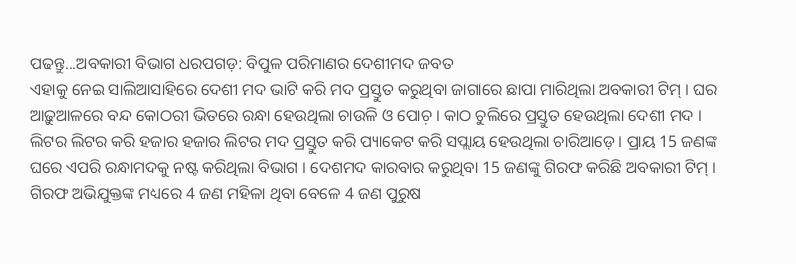ପଢନ୍ତୁ...ଅବକାରୀ ବିଭାଗ ଧରପଗଡ଼: ବିପୁଳ ପରିମାଣର ଦେଶୀମଦ ଜବତ
ଏହାକୁ ନେଇ ସାଲିଆସାହିରେ ଦେଶୀ ମଦ ଭାଟି କରି ମଦ ପ୍ରସ୍ତୁତ କରୁଥିବା ଜାଗାରେ ଛାପା ମାରିଥିଲା ଅବକାରୀ ଟିମ୍ । ଘର ଆଢ଼ୁଆଳରେ ବନ୍ଦ କୋଠରୀ ଭିତରେ ରନ୍ଧା ହେଉଥିଲା ଚାଉଳି ଓ ପୋଚ଼ । କାଠ ଚୁଲିରେ ପ୍ରସ୍ତୁତ ହେଉଥିଲା ଦେଶୀ ମଦ । ଲିଟର ଲିଟର କରି ହଜାର ହଜାର ଲିଟର ମଦ ପ୍ରସ୍ତୁତ କରି ପ୍ୟାକେଟ କରି ସପ୍ଲାୟ ହେଉଥିଲା ଚାରିଆଡ଼େ । ପ୍ରାୟ 15 ଜଣଙ୍କ ଘରେ ଏପରି ରନ୍ଧାମଦକୁ ନଷ୍ଟ କରିଥିଲା ବିଭାଗ । ଦେଶମଦ କାରବାର କରୁଥିବା 15 ଜଣଙ୍କୁ ଗିରଫ କରିଛି ଅବକାରୀ ଟିମ୍ । ଗିରଫ ଅଭିଯୁକ୍ତଙ୍କ ମଧ୍ୟରେ 4 ଜଣ ମହିଳା ଥିବା ବେଳେ 4 ଜଣ ପୁରୁଷ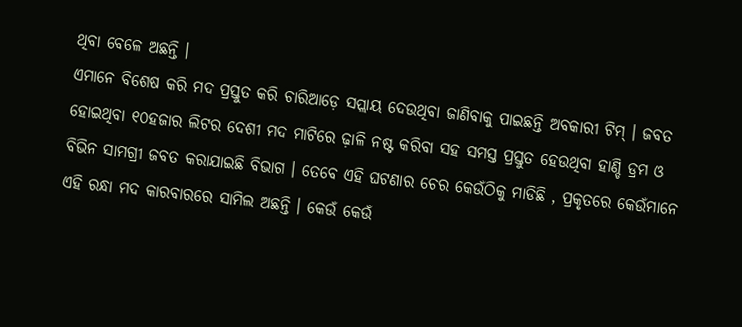ଥିବା ବେଳେ ଅଛନ୍ତି ।
ଏମାନେ ବିଶେଷ କରି ମଦ ପ୍ରସ୍ତୁତ କରି ଚାରିଆଡ଼େ ସପ୍ଲାୟ ଦେଉଥିବା ଜାଣିବାକୁ ପାଇଛନ୍ତି ଅବକାରୀ ଟିମ୍ । ଜବତ ହୋଇଥିବା ୧୦ହଜାର ଲିଟର ଦେଶୀ ମଦ ମାଟିରେ ଢ଼ାଳି ନଷ୍ଟ କରିବା ସହ ସମସ୍ତ ପ୍ରସ୍ତୁତ ହେଉଥିବା ହାଣ୍ଡି ଡ୍ରମ ଓ ବିଭିନ ସାମଗ୍ରୀ ଜବତ କରାଯାଇଛି ବିଭାଗ । ତେବେ ଏହି ଘଟଣାର ଚେର କେଉଁଠିକୁ ମାଡିଛି , ପ୍ରକୃତରେ କେଉଁମାନେ ଏହି ରନ୍ଧା ମଦ କାରବାରରେ ସାମିଲ ଅଛନ୍ତି । କେଉଁ କେଉଁ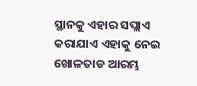ସ୍ଥାନକୁ ଏହାର ସପ୍ଲାଏ କରାଯାଏ ଏହାକୁ ନେଇ ଖୋଳତାଡ ଆରମ୍ଭ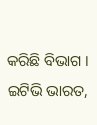କରିଛି ବିଭାଗ ।
ଇଟିଭି ଭାରତ,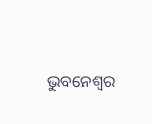ଭୁବନେଶ୍ବର